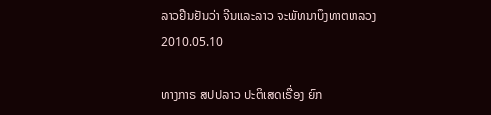ລາວຢືນຢັນວ່າ ຈີນແລະລາວ ຈະພັທນາບຶງທາຕຫລວງ
2010.05.10

ທາງກາຣ ສປປລາວ ປະຕິເສດເຣື່ອງ ຍົກ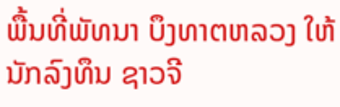ພື້ນທີ່ພັທນາ ບຶງທາຕຫລວງ ໃຫ້ນັກລົງທຶນ ຊາວຈີ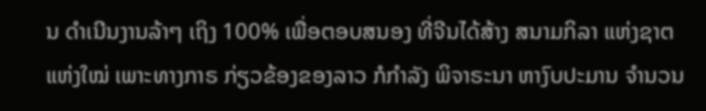ນ ດຳເນີນງານລ້າໆ ເຖິງ 100% ເພື່ອຕອບສນອງ ທີ່ຈີນໄດ້ສ້າງ ສນາມກິລາ ແຫ່ງຊາຕແຫ່ງໃໝ່ ເພາະທາງກາຣ ກ່ຽວຂ້ອງຂອງລາວ ກໍກຳລັງ ພິຈາຣະນາ ຫາງົບປະມານ ຈໍານວນ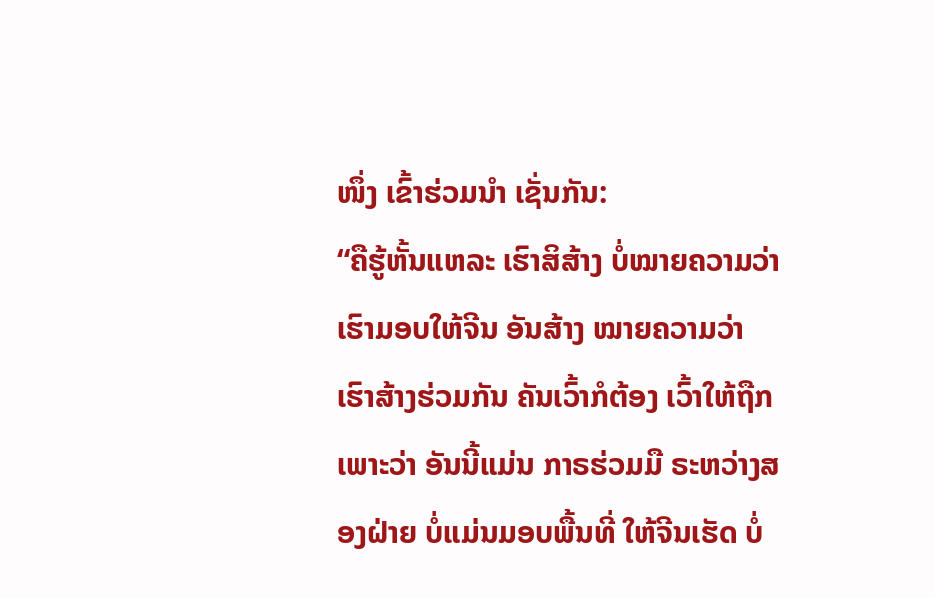ໜຶ່ງ ເຂົ້າຮ່ວມນຳ ເຊັ່ນກັນ:
“ຄືຮູ້ຫັ້ນແຫລະ ເຮົາສິສ້າງ ບໍ່ໝາຍຄວາມວ່າ ເຮົາມອບໃຫ້ຈີນ ອັນສ້າງ ໝາຍຄວາມວ່າ ເຮົາສ້າງຮ່ວມກັນ ຄັນເວົ້າກໍຕ້ອງ ເວົ້າໃຫ້ຖືກ ເພາະວ່າ ອັນນີ້ແມ່ນ ກາຣຮ່ວມມື ຣະຫວ່າງສອງຝ່າຍ ບໍ່ແມ່ນມອບພື້ນທີ່ ໃຫ້ຈີນເຮັດ ບໍ່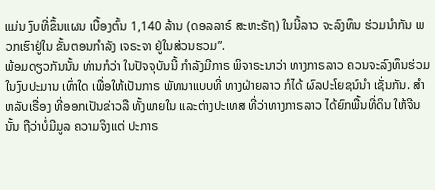ແມ່ນ ງົບທີ່ຂຶ້ນແຜນ ເບື້ອງຕົ້ນ 1,140 ລ້ານ (ດອລລາຣ໌ ສະຫະຣັຖ) ໃນນີ້ລາວ ຈະລົງທຶນ ຮ່ວມນຳກັນ ພວກເຮົາຢູ່ໃນ ຂັ້ນຕອນກຳລັງ ເຈຣະຈາ ຢູ່ໃນສ່ວນຮວມ”.
ພ້ອມດຽວກັນນັ້ນ ທ່ານກໍວ່າ ໃນປັຈຈຸບັນນີ້ ກຳລັງມີກາຣ ພິຈາຣະນາວ່າ ທາງກາຣລາວ ຄວນຈະລົງທຶນຮ່ວມ ໃນງົບປະມານ ເທົ່າໃດ ເພື່ອໃຫ້ເປັນກາຣ ພັທນາແບບທີ່ ທາງຝ່າຍລາວ ກໍໄດ້ ຜົລປະໂຍຊນ໌ນຳ ເຊັ່ນກັນ. ສຳຫລັບເຣື່ອງ ທີ່ອອກເປັນຂ່າວລື ທັ້ງພາຍໃນ ແລະຕ່າງປະເທສ ທີ່ວ່າທາງກາຣລາວ ໄດ້ຍົກພື້ນທີ່ດິນ ໃຫ້ຈີນນັ້ນ ຖືວ່າບໍ່ມີມູລ ຄວາມຈິງແຕ່ ປະກາຣ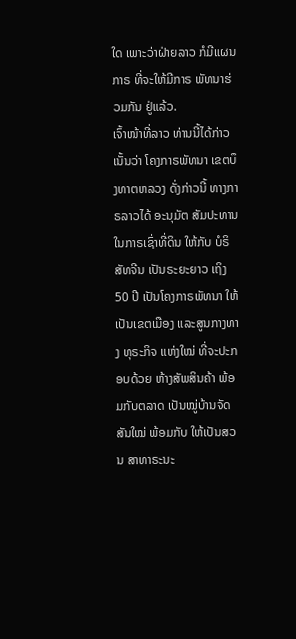ໃດ ເພາະວ່າຝ່າຍລາວ ກໍມີແຜນກາຣ ທີ່ຈະໃຫ້ມີກາຣ ພັທນາຮ່ວມກັນ ຢູ່ແລ້ວ.
ເຈົ້າໜ້າທີ່ລາວ ທ່ານນີ້ໄດ້ກ່າວ ເນັ້ນວ່າ ໂຄງກາຣພັທນາ ເຂຕບຶງທາຕຫລວງ ດັ່ງກ່າວນີ້ ທາງກາຣລາວໄດ້ ອະນຸມັຕ ສັມປະທານ ໃນກາຣເຊົ່າທີ່ດິນ ໃຫ້ກັບ ບໍຣິສັທຈີນ ເປັນຣະຍະຍາວ ເຖິງ 50 ປີ ເປັນໂຄງກາຣພັທນາ ໃຫ້ເປັນເຂຕເມືອງ ແລະສູນກາງທາງ ທຸຣະກິຈ ແຫ່ງໃໝ່ ທີ່ຈະປະກອບດ້ວຍ ຫ້າງສັພສິນຄ້າ ພ້ອມກັບຕລາດ ເປັນໝູ່ບ້ານຈັດສັນໃໝ່ ພ້ອມກັບ ໃຫ້ເປັນສວນ ສາທາຣະນະ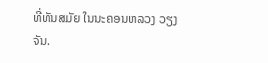ທີ່ທັນສມັຍ ໃນນະຄອນຫລວງ ວຽງຈັນ.